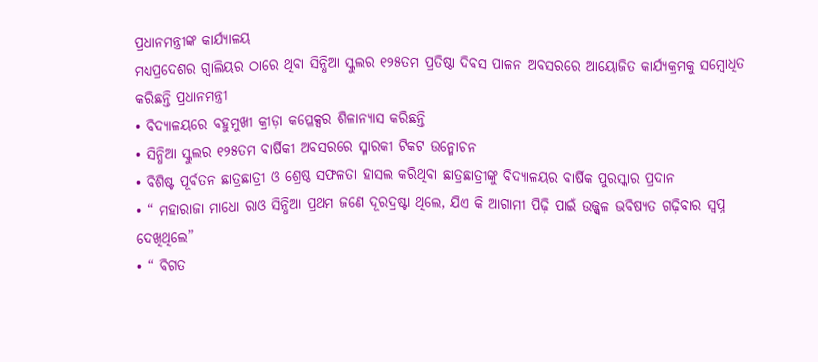ପ୍ରଧାନମନ୍ତ୍ରୀଙ୍କ କାର୍ଯ୍ୟାଳୟ
ମଧ୍ୟପ୍ରଦେଶର ଗ୍ୱାଲିୟର ଠାରେ ଥିବା ସିନ୍ଧିଆ ସ୍କୁଲର ୧୨୫ତମ ପ୍ରତିଷ୍ଠା ଦିବସ ପାଳନ ଅବସରରେ ଆୟୋଜିତ କାର୍ଯ୍ୟକ୍ରମକୁ ସମ୍ବୋଧିତ କରିଛନ୍ତି ପ୍ରଧାନମନ୍ତ୍ରୀ
• ବିଦ୍ୟାଳୟରେ ବହୁମୁଖୀ କ୍ରୀଡ଼ା କପ୍ଳେକ୍ସର ଶିଳାନ୍ୟାସ କରିଛନ୍ତି
• ସିନ୍ଧିଆ ସ୍କୁଲର ୧୨୫ତମ ବାର୍ଷିକୀ ଅବସରରେ ସ୍ମାରକୀ ଟିକଟ ଉନ୍ମୋଚନ
• ବିଶିଷ୍ଟ ପୂର୍ବତନ ଛାତ୍ରଛାତ୍ରୀ ଓ ଶ୍ରେଷ୍ଠ ସଫଳତା ହାସଲ କରିଥିବା ଛାତ୍ରଛାତ୍ରୀଙ୍କୁ ବିଦ୍ୟାଳୟର ବାର୍ଷିକ ପୁରସ୍କାର ପ୍ରଦାନ
• “ ମହାରାଜା ମାଧୋ ରାଓ ସିନ୍ଧିଆ ପ୍ରଥମ ଜଣେ ଦୂରଦ୍ରଷ୍ଟା ଥିଲେ, ଯିଏ କି ଆଗାମୀ ପିଢ଼ି ପାଇଁ ଉଜ୍ଜ୍ୱଳ ଭବିଷ୍ୟତ ଗଢ଼ିବାର ସ୍ୱପ୍ନ ଦେଖିଥିଲେ”
• “ ବିଗତ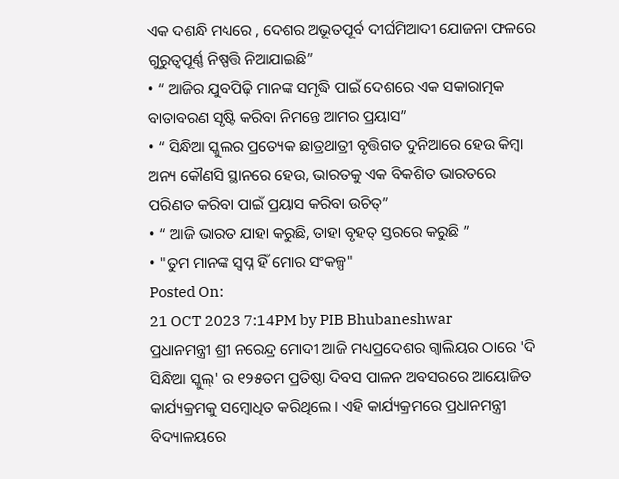ଏକ ଦଶନ୍ଧି ମଧ୍ୟରେ , ଦେଶର ଅଭୂତପୂର୍ବ ଦୀର୍ଘମିଆଦୀ ଯୋଜନା ଫଳରେ ଗୁରୁତ୍ୱପୂର୍ଣ୍ଣ ନିଷ୍ପତ୍ତି ନିଆଯାଇଛି”
• “ ଆଜିର ଯୁବପିଢ଼ି ମାନଙ୍କ ସମୃଦ୍ଧି ପାଇଁ ଦେଶରେ ଏକ ସକାରାତ୍ମକ ବାତାବରଣ ସୃଷ୍ଟି କରିବା ନିମନ୍ତେ ଆମର ପ୍ରୟାସ”
• “ ସିନ୍ଧିଆ ସ୍କୁଲର ପ୍ରତ୍ୟେକ ଛାତ୍ରଥାତ୍ରୀ ବୃତ୍ତିଗତ ଦୁନିଆରେ ହେଉ କିମ୍ବା ଅନ୍ୟ କୌଣସି ସ୍ଥାନରେ ହେଉ, ଭାରତକୁ ଏକ ବିକଶିତ ଭାରତରେ ପରିଣତ କରିବା ପାଇଁ ପ୍ରୟାସ କରିବା ଉଚିତ୍”
• “ ଆଜି ଭାରତ ଯାହା କରୁଛି, ତାହା ବୃହତ୍ ସ୍ତରରେ କରୁଛି ”
• "ତୁମ ମାନଙ୍କ ସ୍ୱପ୍ନ ହିଁ ମୋର ସଂକଳ୍ପ"
Posted On:
21 OCT 2023 7:14PM by PIB Bhubaneshwar
ପ୍ରଧାନମନ୍ତ୍ରୀ ଶ୍ରୀ ନରେନ୍ଦ୍ର ମୋଦୀ ଆଜି ମଧ୍ୟପ୍ରଦେଶର ଗ୍ୱାଲିୟର ଠାରେ 'ଦି ସିନ୍ଧିଆ ସ୍କୁଲ୍' ର ୧୨୫ତମ ପ୍ରତିଷ୍ଠା ଦିବସ ପାଳନ ଅବସରରେ ଆୟୋଜିତ କାର୍ଯ୍ୟକ୍ରମକୁ ସମ୍ବୋଧିତ କରିଥିଲେ । ଏହି କାର୍ଯ୍ୟକ୍ରମରେ ପ୍ରଧାନମନ୍ତ୍ରୀ ବିଦ୍ୟାଳୟରେ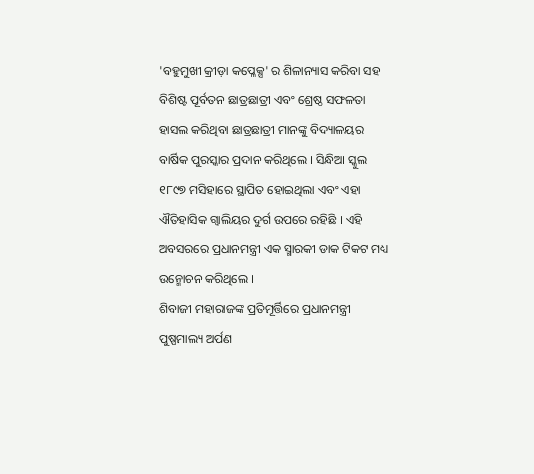'ବହୁମୁଖୀ କ୍ରୀଡ଼ା କପ୍ଳେକ୍ସ' ର ଶିଳାନ୍ୟାସ କରିବା ସହ ବିଶିଷ୍ଟ ପୂର୍ବତନ ଛାତ୍ରଛାତ୍ରୀ ଏବଂ ଶ୍ରେଷ୍ଠ ସଫଳତା ହାସଲ କରିଥିବା ଛାତ୍ରଛାତ୍ରୀ ମାନଙ୍କୁ ବିଦ୍ୟାଳୟର ବାର୍ଷିକ ପୁରସ୍କାର ପ୍ରଦାନ କରିଥିଲେ । ସିନ୍ଧିଆ ସ୍କୁଲ ୧୮୯୭ ମସିହାରେ ସ୍ଥାପିତ ହୋଇଥିଲା ଏବଂ ଏହା ଐତିହାସିକ ଗ୍ୱାଲିୟର ଦୁର୍ଗ ଉପରେ ରହିଛି । ଏହି ଅବସରରେ ପ୍ରଧାନମନ୍ତ୍ରୀ ଏକ ସ୍ମାରକୀ ଡାକ ଟିକଟ ମଧ୍ୟ ଉନ୍ମୋଚନ କରିଥିଲେ ।
ଶିବାଜୀ ମହାରାଜଙ୍କ ପ୍ରତିମୂର୍ତ୍ତିରେ ପ୍ରଧାନମନ୍ତ୍ରୀ ପୁଷ୍ପମାଲ୍ୟ ଅର୍ପଣ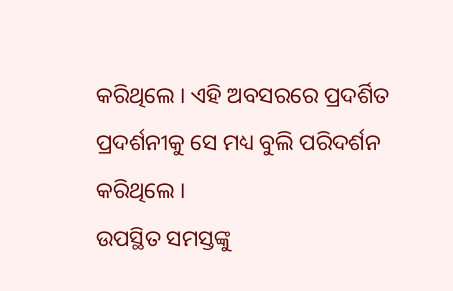କରିଥିଲେ । ଏହି ଅବସରରେ ପ୍ରଦର୍ଶିତ ପ୍ରଦର୍ଶନୀକୁ ସେ ମଧ୍ୟ ବୁଲି ପରିଦର୍ଶନ କରିଥିଲେ ।
ଉପସ୍ଥିତ ସମସ୍ତଙ୍କୁ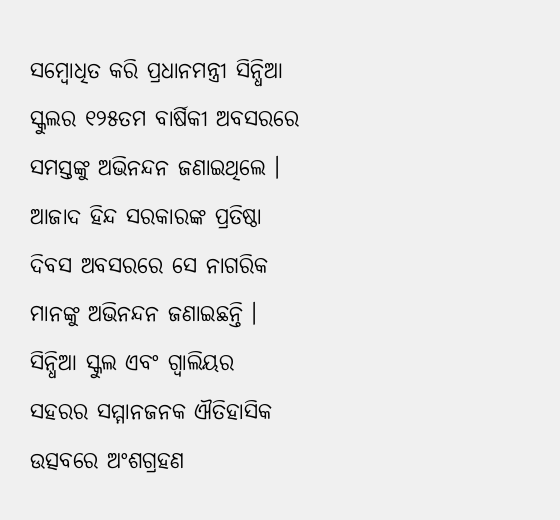ସମ୍ବୋଧିତ କରି ପ୍ରଧାନମନ୍ତ୍ରୀ ସିନ୍ଧିଆ ସ୍କୁଲର ୧୨୫ତମ ବାର୍ଷିକୀ ଅବସରରେ ସମସ୍ତଙ୍କୁ ଅଭିନନ୍ଦନ ଜଣାଇଥିଲେ । ଆଜାଦ ହିନ୍ଦ ସରକାରଙ୍କ ପ୍ରତିଷ୍ଠା ଦିବସ ଅବସରରେ ସେ ନାଗରିକ ମାନଙ୍କୁ ଅଭିନନ୍ଦନ ଜଣାଇଛନ୍ତି । ସିନ୍ଧିଆ ସ୍କୁଲ ଏବଂ ଗ୍ୱାଲିୟର ସହରର ସମ୍ମାନଜନକ ଐତିହାସିକ ଉତ୍ସବରେ ଅଂଶଗ୍ରହଣ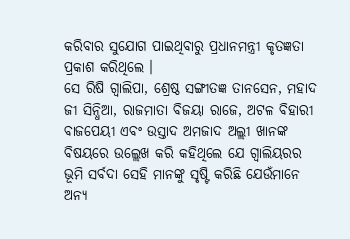କରିବାର ସୁଯୋଗ ପାଇଥିବାରୁ ପ୍ରଧାନମନ୍ତ୍ରୀ କୃତଜ୍ଞତା ପ୍ରକାଶ କରିଥିଲେ ।
ସେ ରିଷି ଗ୍ୱାଲିପା, ଶ୍ରେଷ୍ଠ ସଙ୍ଗୀତଜ୍ଞ ତାନସେନ, ମହାଦ ଜୀ ସିନ୍ଧିଆ, ରାଜମାତା ବିଜୟା ରାଜେ, ଅଟଳ ବିହାରୀ ବାଜପେୟୀ ଏବଂ ଉସ୍ତାଦ ଅମଜାଦ ଅଲ୍ଲୀ ଖାନଙ୍କ ବିଷୟରେ ଉଲ୍ଲେଖ କରି କହିଥିଲେ ଯେ ଗ୍ୱାଲିୟରର ଭୂମି ସର୍ବଦା ସେହି ମାନଙ୍କୁ ସୃଷ୍ଟି କରିଛି ଯେଉଁମାନେ ଅନ୍ୟ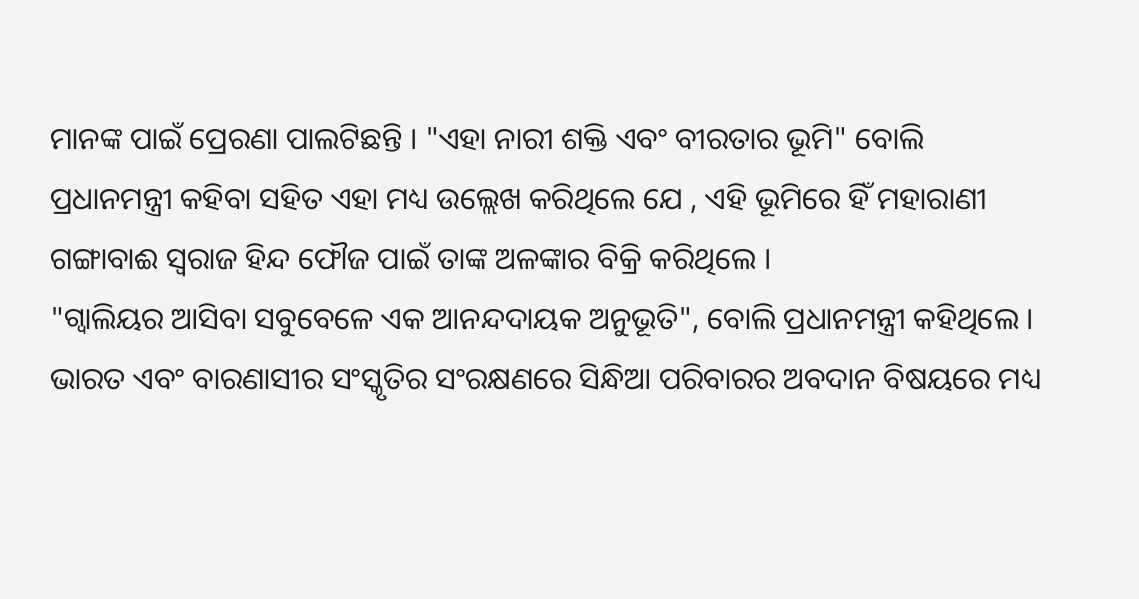ମାନଙ୍କ ପାଇଁ ପ୍ରେରଣା ପାଲଟିଛନ୍ତି । "ଏହା ନାରୀ ଶକ୍ତି ଏବଂ ବୀରତାର ଭୂମି" ବୋଲି ପ୍ରଧାନମନ୍ତ୍ରୀ କହିବା ସହିତ ଏହା ମଧ୍ୟ ଉଲ୍ଲେଖ କରିଥିଲେ ଯେ , ଏହି ଭୂମିରେ ହିଁ ମହାରାଣୀ ଗଙ୍ଗାବାଈ ସ୍ୱରାଜ ହିନ୍ଦ ଫୌଜ ପାଇଁ ତାଙ୍କ ଅଳଙ୍କାର ବିକ୍ରି କରିଥିଲେ ।
"ଗ୍ୱାଲିୟର ଆସିବା ସବୁବେଳେ ଏକ ଆନନ୍ଦଦାୟକ ଅନୁଭୂତି", ବୋଲି ପ୍ରଧାନମନ୍ତ୍ରୀ କହିଥିଲେ । ଭାରତ ଏବଂ ବାରଣାସୀର ସଂସ୍କୃତିର ସଂରକ୍ଷଣରେ ସିନ୍ଧିଆ ପରିବାରର ଅବଦାନ ବିଷୟରେ ମଧ୍ୟ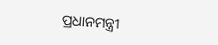ପ୍ରଧାନମନ୍ତ୍ରୀ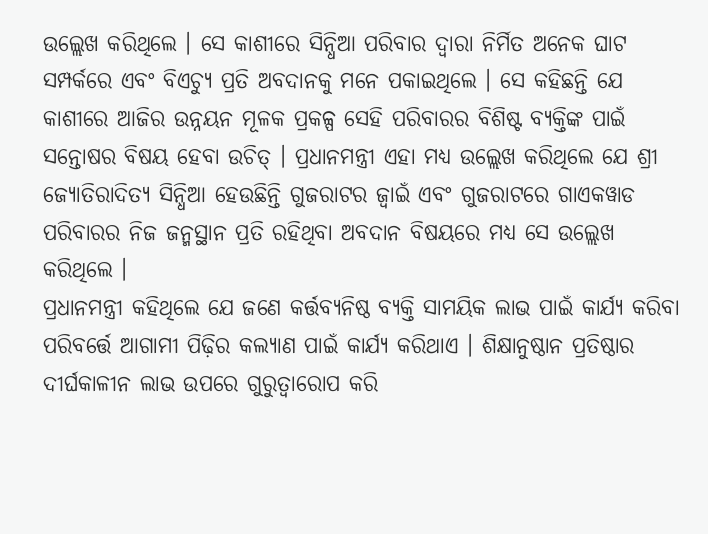ଉଲ୍ଲେଖ କରିଥିଲେ । ସେ କାଶୀରେ ସିନ୍ଧିଆ ପରିବାର ଦ୍ୱାରା ନିର୍ମିତ ଅନେକ ଘାଟ ସମ୍ପର୍କରେ ଏବଂ ବିଏଚ୍ୟୁ ପ୍ରତି ଅବଦାନକୁ ମନେ ପକାଇଥିଲେ । ସେ କହିଛନ୍ତି ଯେ କାଶୀରେ ଆଜିର ଉନ୍ନୟନ ମୂଳକ ପ୍ରକଳ୍ପ ସେହି ପରିବାରର ବିଶିଷ୍ଟ ବ୍ୟକ୍ତିଙ୍କ ପାଇଁ ସନ୍ତୋଷର ବିଷୟ ହେବା ଉଚିତ୍ । ପ୍ରଧାନମନ୍ତ୍ରୀ ଏହା ମଧ୍ୟ ଉଲ୍ଲେଖ କରିଥିଲେ ଯେ ଶ୍ରୀ ଜ୍ୟୋତିରାଦିତ୍ୟ ସିନ୍ଧିଆ ହେଉଛିନ୍ତି ଗୁଜରାଟର ଜ୍ୱାଇଁ ଏବଂ ଗୁଜରାଟରେ ଗାଏକୱାଡ ପରିବାରର ନିଜ ଜନ୍ମସ୍ଥାନ ପ୍ରତି ରହିଥିବା ଅବଦାନ ବିଷୟରେ ମଧ୍ୟ ସେ ଉଲ୍ଲେଖ କରିଥିଲେ ।
ପ୍ରଧାନମନ୍ତ୍ରୀ କହିଥିଲେ ଯେ ଜଣେ କର୍ତ୍ତବ୍ୟନିଷ୍ଠ ବ୍ୟକ୍ତି ସାମୟିକ ଲାଭ ପାଇଁ କାର୍ଯ୍ୟ କରିବା ପରିବର୍ତ୍ତେ ଆଗାମୀ ପିଢ଼ିର କଲ୍ୟାଣ ପାଇଁ କାର୍ଯ୍ୟ କରିଥାଏ । ଶିକ୍ଷାନୁଷ୍ଠାନ ପ୍ରତିଷ୍ଠାର ଦୀର୍ଘକାଳୀନ ଲାଭ ଉପରେ ଗୁରୁତ୍ୱାରୋପ କରି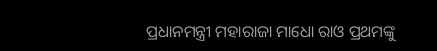ପ୍ରଧାନମନ୍ତ୍ରୀ ମହାରାଜା ମାଧୋ ରାଓ ପ୍ରଥମଙ୍କୁ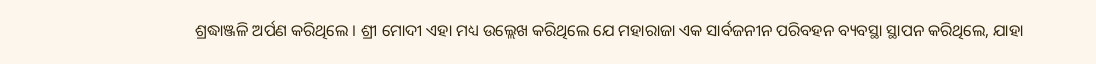ଶ୍ରଦ୍ଧାଞ୍ଜଳି ଅର୍ପଣ କରିଥିଲେ । ଶ୍ରୀ ମୋଦୀ ଏହା ମଧ୍ୟ ଉଲ୍ଲେଖ କରିଥିଲେ ଯେ ମହାରାଜା ଏକ ସାର୍ବଜନୀନ ପରିବହନ ବ୍ୟବସ୍ଥା ସ୍ଥାପନ କରିଥିଲେ, ଯାହା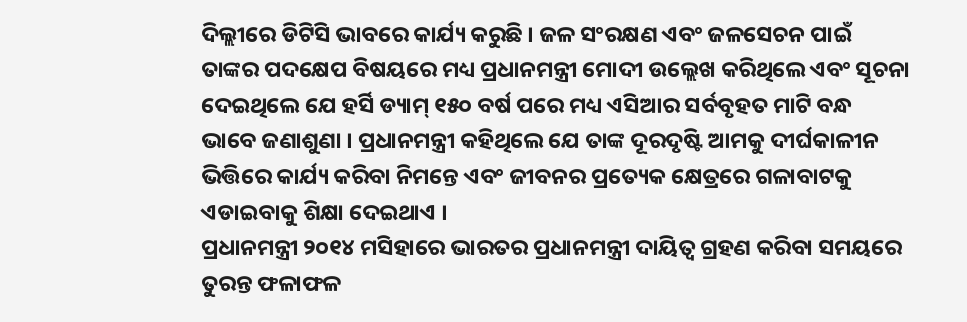ଦିଲ୍ଲୀରେ ଡିଟିସି ଭାବରେ କାର୍ଯ୍ୟ କରୁଛି । ଜଳ ସଂରକ୍ଷଣ ଏବଂ ଜଳସେଚନ ପାଇଁ ତାଙ୍କର ପଦକ୍ଷେପ ବିଷୟରେ ମଧ୍ୟ ପ୍ରଧାନମନ୍ତ୍ରୀ ମୋଦୀ ଉଲ୍ଲେଖ କରିଥିଲେ ଏବଂ ସୂଚନା ଦେଇଥିଲେ ଯେ ହର୍ସି ଡ୍ୟାମ୍ ୧୫୦ ବର୍ଷ ପରେ ମଧ୍ୟ ଏସିଆର ସର୍ବବୃହତ ମାଟି ବନ୍ଧ ଭାବେ ଜଣାଶୁଣା । ପ୍ରଧାନମନ୍ତ୍ରୀ କହିଥିଲେ ଯେ ତାଙ୍କ ଦୂରଦୃଷ୍ଟି ଆମକୁ ଦୀର୍ଘକାଳୀନ ଭିତ୍ତିରେ କାର୍ଯ୍ୟ କରିବା ନିମନ୍ତେ ଏବଂ ଜୀବନର ପ୍ରତ୍ୟେକ କ୍ଷେତ୍ରରେ ଗଳାବାଟକୁ ଏଡାଇବାକୁ ଶିକ୍ଷା ଦେଇଥାଏ ।
ପ୍ରଧାନମନ୍ତ୍ରୀ ୨୦୧୪ ମସିହାରେ ଭାରତର ପ୍ରଧାନମନ୍ତ୍ରୀ ଦାୟିତ୍ୱ ଗ୍ରହଣ କରିବା ସମୟରେ ତୁରନ୍ତ ଫଳାଫଳ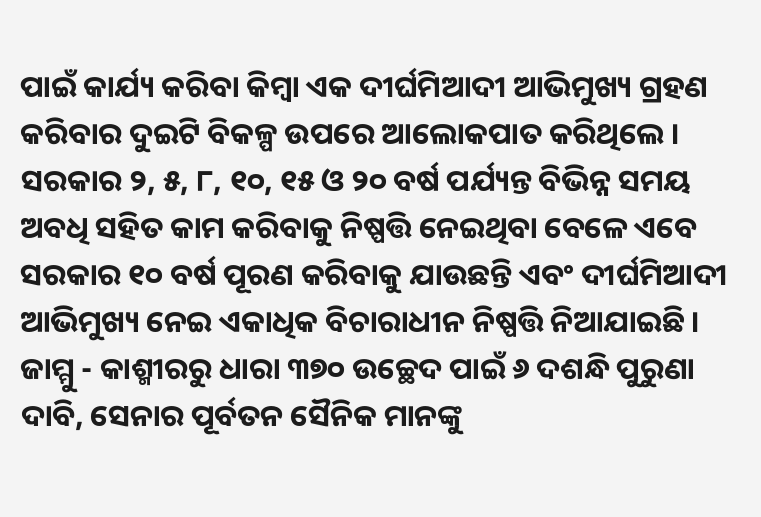ପାଇଁ କାର୍ଯ୍ୟ କରିବା କିମ୍ବା ଏକ ଦୀର୍ଘମିଆଦୀ ଆଭିମୁଖ୍ୟ ଗ୍ରହଣ କରିବାର ଦୁଇଟି ବିକଳ୍ପ ଉପରେ ଆଲୋକପାତ କରିଥିଲେ । ସରକାର ୨, ୫, ୮, ୧୦, ୧୫ ଓ ୨୦ ବର୍ଷ ପର୍ଯ୍ୟନ୍ତ ବିଭିନ୍ନ ସମୟ ଅବଧି ସହିତ କାମ କରିବାକୁ ନିଷ୍ପତ୍ତି ନେଇଥିବା ବେଳେ ଏବେ ସରକାର ୧୦ ବର୍ଷ ପୂରଣ କରିବାକୁ ଯାଉଛନ୍ତି ଏବଂ ଦୀର୍ଘମିଆଦୀ ଆଭିମୁଖ୍ୟ ନେଇ ଏକାଧିକ ବିଚାରାଧୀନ ନିଷ୍ପତ୍ତି ନିଆଯାଇଛି । ଜାମ୍ମୁ - କାଶ୍ମୀରରୁ ଧାରା ୩୭୦ ଉଚ୍ଛେଦ ପାଇଁ ୬ ଦଶନ୍ଧି ପୁରୁଣା ଦାବି, ସେନାର ପୂର୍ବତନ ସୈନିକ ମାନଙ୍କୁ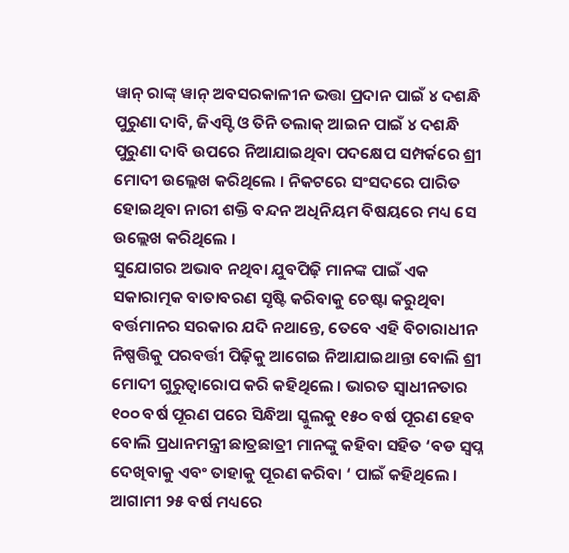ୱାନ୍ ରାଙ୍କ୍ ୱାନ୍ ଅବସରକାଳୀନ ଭତ୍ତା ପ୍ରଦାନ ପାଇଁ ୪ ଦଶନ୍ଧି ପୁରୁଣା ଦାବି, ଜିଏସ୍ଟି ଓ ତିନି ତଲାକ୍ ଆଇନ ପାଇଁ ୪ ଦଶନ୍ଧି ପୁରୁଣା ଦାବି ଉପରେ ନିଆଯାଇଥିବା ପଦକ୍ଷେପ ସମ୍ପର୍କରେ ଶ୍ରୀ ମୋଦୀ ଉଲ୍ଲେଖ କରିଥିଲେ । ନିକଟରେ ସଂସଦରେ ପାରିତ ହୋଇଥିବା ନାରୀ ଶକ୍ତି ବନ୍ଦନ ଅଧିନିୟମ ବିଷୟରେ ମଧ୍ୟ ସେ ଉଲ୍ଲେଖ କରିଥିଲେ ।
ସୁଯୋଗର ଅଭାବ ନଥିବା ଯୁବପିଢ଼ି ମାନଙ୍କ ପାଇଁ ଏକ ସକାରାତ୍ମକ ବାତାବରଣ ସୃଷ୍ଟି କରିବାକୁ ଚେଷ୍ଟା କରୁଥିବା ବର୍ତ୍ତମାନର ସରକାର ଯଦି ନଥାନ୍ତେ, ତେବେ ଏହି ବିଚାରାଧୀନ ନିଷ୍ପତ୍ତିକୁ ପରବର୍ତ୍ତୀ ପିଢ଼ିକୁ ଆଗେଇ ନିଆଯାଇଥାନ୍ତା ବୋଲି ଶ୍ରୀ ମୋଦୀ ଗୁରୁତ୍ୱାରୋପ କରି କହିଥିଲେ । ଭାରତ ସ୍ୱାଧୀନତାର ୧୦୦ ବର୍ଷ ପୂରଣ ପରେ ସିନ୍ଧିଆ ସ୍କୁଲକୁ ୧୫୦ ବର୍ଷ ପୂରଣ ହେବ ବୋଲି ପ୍ରଧାନମନ୍ତ୍ରୀ ଛାତ୍ରଛାତ୍ରୀ ମାନଙ୍କୁ କହିବା ସହିତ ‘ବଡ ସ୍ୱପ୍ନ ଦେଖିବାକୁ ଏବଂ ତାହାକୁ ପୂରଣ କରିବା ‘ ପାଇଁ କହିଥିଲେ । ଆଗାମୀ ୨୫ ବର୍ଷ ମଧ୍ୟରେ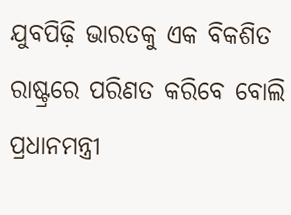ଯୁବପିଢ଼ି ଭାରତକୁ ଏକ ବିକଶିତ ରାଷ୍ଟ୍ରରେ ପରିଣତ କରିବେ ବୋଲି ପ୍ରଧାନମନ୍ତ୍ରୀ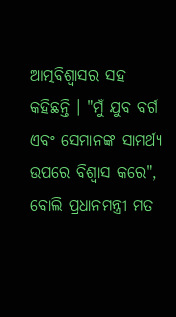ଆତ୍ମବିଶ୍ୱାସର ସହ କହିଛନ୍ତି । "ମୁଁ ଯୁବ ବର୍ଗ ଏବଂ ସେମାନଙ୍କ ସାମର୍ଥ୍ୟ ଉପରେ ବିଶ୍ୱାସ କରେ", ବୋଲି ପ୍ରଧାନମନ୍ତ୍ରୀ ମତ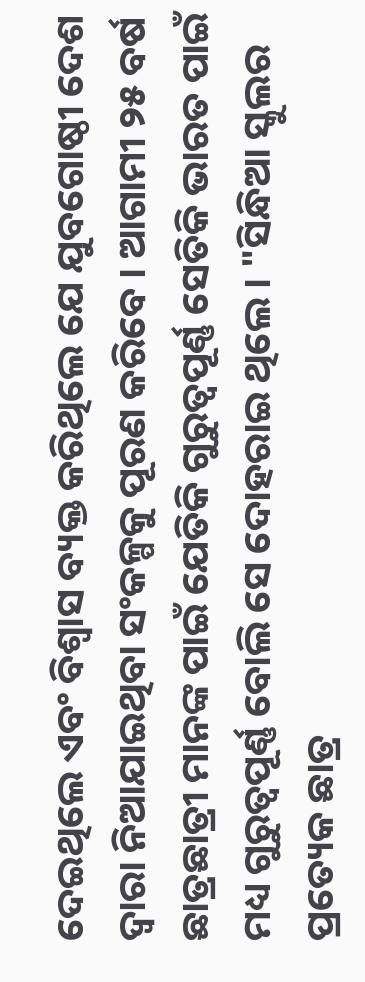ଦେଇଥିଲେ ଏବଂ ବିଶ୍ୱାସ ବ୍ୟକ୍ତ କରିଥିଲେ ଯେ ଯୁବଗୋଷ୍ଠୀ ଦେଶ ଦ୍ୱାରା ନିଆଯାଇଥିବା ସଂକଳ୍ପକୁ ପୂରଣ କରିବେ । ଆଗାମୀ ୨୫ ବର୍ଷ ଛାତ୍ରଛାତ୍ରୀ ମାନଙ୍କ ପାଇଁ ଯେତିକି ଗୁରୁତ୍ୱପୂର୍ଣ୍ଣ ସେତିକି ଭାରତ ପାଇଁ ମଧ୍ୟ ଗୁରୁତ୍ୱପୂର୍ଣ୍ଣ ବୋଲି ସେ ଦୋହରାଇ ଥିଲେ । "ସିନ୍ଧିଆ ସ୍କୁଲର ପ୍ରତ୍ୟେକ ଛାତ୍ର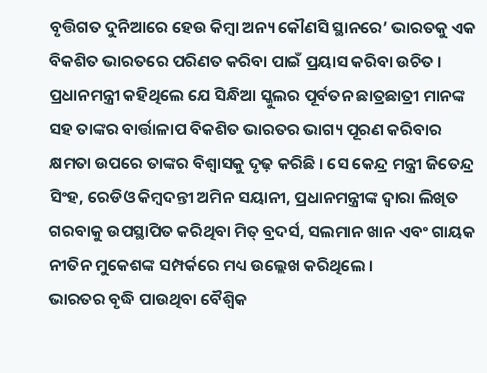ବୃତ୍ତିଗତ ଦୁନିଆରେ ହେଉ କିମ୍ବା ଅନ୍ୟ କୌଣସି ସ୍ଥାନରେ’ ଭାରତକୁ ଏକ ବିକଶିତ ଭାରତରେ ପରିଣତ କରିବା ପାଇଁ ପ୍ରୟାସ କରିବା ଉଚିତ ।
ପ୍ରଧାନମନ୍ତ୍ରୀ କହିଥିଲେ ଯେ ସିନ୍ଧିଆ ସ୍କୁଲର ପୂର୍ବତନ ଛାତ୍ରଛାତ୍ରୀ ମାନଙ୍କ ସହ ତାଙ୍କର ବାର୍ତ୍ତାଳାପ ବିକଶିତ ଭାରତର ଭାଗ୍ୟ ପୂରଣ କରିବାର କ୍ଷମତା ଉପରେ ତାଙ୍କର ବିଶ୍ୱାସକୁ ଦୃଢ଼ କରିଛି । ସେ କେନ୍ଦ୍ର ମନ୍ତ୍ରୀ ଜିତେନ୍ଦ୍ର ସିଂହ, ରେଡିଓ କିମ୍ବଦନ୍ତୀ ଅମିନ ସୟାନୀ, ପ୍ରଧାନମନ୍ତ୍ରୀଙ୍କ ଦ୍ୱାରା ଲିଖିତ ଗରବାକୁ ଉପସ୍ଥାପିତ କରିଥିବା ମିତ୍ ବ୍ରଦର୍ସ, ସଲମାନ ଖାନ ଏବଂ ଗାୟକ ନୀତିନ ମୁକେଶଙ୍କ ସମ୍ପର୍କରେ ମଧ୍ୟ ଉଲ୍ଲେଖ କରିଥିଲେ ।
ଭାରତର ବୃଦ୍ଧି ପାଉଥିବା ବୈଶ୍ୱିକ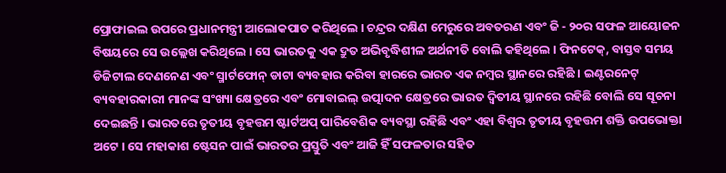ପ୍ରୋଫାଇଲ ଉପରେ ପ୍ରଧାନମନ୍ତ୍ରୀ ଆଲୋକପାତ କରିଥିଲେ । ଚନ୍ଦ୍ରର ଦକ୍ଷିଣ ମେରୁରେ ଅବତରଣ ଏବଂ ଜି - ୨୦ର ସଫଳ ଆୟୋଜନ ବିଷୟରେ ସେ ଉଲ୍ଲେଖ କରିଥିଲେ । ସେ ଭାରତକୁ ଏକ ଦ୍ରୁତ ଅଭିବୃଦ୍ଧିଶୀଳ ଅର୍ଥନୀତି ବୋଲି କହିଥିଲେ । ଫିନଟେକ୍, ବାସ୍ତବ ସମୟ ଡିଜିଟାଲ ଦେଣନେଣ ଏବଂ ସ୍ମାର୍ଟଫୋନ୍ ଡାଟା ବ୍ୟବହାର କରିବା ହାରରେ ଭାରତ ଏକ ନମ୍ବର ସ୍ଥାନରେ ରହିଛି । ଇଣ୍ଟରନେଟ୍ ବ୍ୟବହାରକାରୀ ମାନଙ୍କ ସଂଖ୍ୟା କ୍ଷେତ୍ରରେ ଏବଂ ମୋବାଇଲ୍ ଉତ୍ପାଦନ କ୍ଷେତ୍ରରେ ଭାରତ ଦ୍ୱିତୀୟ ସ୍ଥାନରେ ରହିଛି ବୋଲି ସେ ସୂଚନା ଦେଇଛନ୍ତି । ଭାରତରେ ତୃତୀୟ ବୃହତ୍ତମ ଷ୍ଟାର୍ଟଅପ୍ ପାରିବେଶିକ ବ୍ୟବସ୍ଥା ରହିଛି ଏବଂ ଏହା ବିଶ୍ୱର ତୃତୀୟ ବୃହତ୍ତମ ଶକ୍ତି ଉପଭୋକ୍ତା ଅଟେ । ସେ ମହାକାଶ ଷ୍ଟେସନ ପାଇଁ ଭାରତର ପ୍ରସ୍ତୁତି ଏବଂ ଆଜି ହିଁ ସଫଳତାର ସହିତ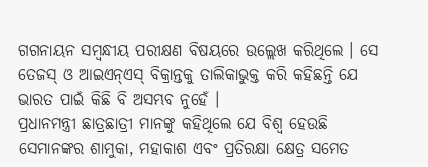ଗଗନାୟନ ସମ୍ବନ୍ଧୀୟ ପରୀକ୍ଷଣ ବିଷୟରେ ଉଲ୍ଲେଖ କରିଥିଲେ । ସେ ତେଜସ୍ ଓ ଆଇଏନ୍ଏସ୍ ବିକ୍ରାନ୍ତକୁ ତାଲିକାଭୁକ୍ତ କରି କହିଛନ୍ତି ଯେ ଭାରତ ପାଇଁ କିଛି ବି ଅସମ୍ଭବ ନୁହେଁ ।
ପ୍ରଧାନମନ୍ତ୍ରୀ ଛାତ୍ରଛାତ୍ରୀ ମାନଙ୍କୁ କହିଥିଲେ ଯେ ବିଶ୍ୱ ହେଉଛି ସେମାନଙ୍କର ଶାମୁକା, ମହାକାଶ ଏବଂ ପ୍ରତିରକ୍ଷା କ୍ଷେତ୍ର ସମେତ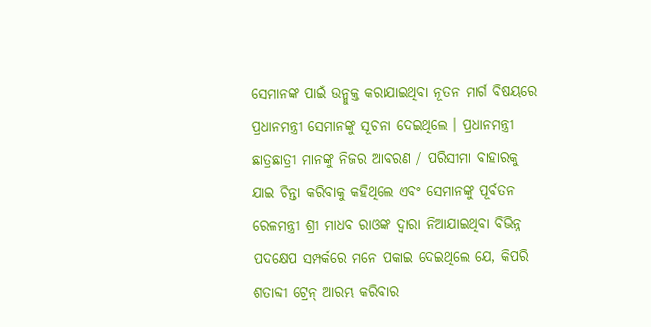ସେମାନଙ୍କ ପାଇଁ ଉନ୍ମୁକ୍ତ କରାଯାଇଥିବା ନୂତନ ମାର୍ଗ ବିଷୟରେ ପ୍ରଧାନମନ୍ତ୍ରୀ ସେମାନଙ୍କୁ ସୂଚନା ଦେଇଥିଲେ । ପ୍ରଧାନମନ୍ତ୍ରୀ ଛାତ୍ରଛାତ୍ରୀ ମାନଙ୍କୁ ନିଜର ଆବରଣ / ପରିସୀମା ବାହାରକୁ ଯାଇ ଚିନ୍ତା କରିବାକୁ କହିଥିଲେ ଏବଂ ସେମାନଙ୍କୁ ପୂର୍ବତନ ରେଳମନ୍ତ୍ରୀ ଶ୍ରୀ ମାଧବ ରାଓଙ୍କ ଦ୍ୱାରା ନିଆଯାଇଥିବା ବିଭିନ୍ନ ପଦକ୍ଷେପ ସମ୍ପର୍କରେ ମନେ ପକାଇ ଦେଇଥିଲେ ଯେ, କିପରି ଶତାବ୍ଦୀ ଟ୍ରେନ୍ ଆରମ୍ଭ କରିବାର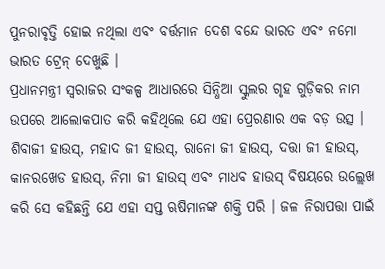ପୁନରାବୃତ୍ତି ହୋଇ ନଥିଲା ଏବଂ ବର୍ତ୍ତମାନ ଦେଶ ବନ୍ଦେ ଭାରତ ଏବଂ ନମୋ ଭାରତ ଟ୍ରେନ୍ ଦେଖୁଛି ।
ପ୍ରଧାନମନ୍ତ୍ରୀ ସ୍ୱରାଜର ସଂକଳ୍ପ ଆଧାରରେ ସିନ୍ଧିଆ ସ୍କୁଲର ଗୃହ ଗୁଡ଼ିକର ନାମ ଉପରେ ଆଲୋକପାତ କରି କହିଥିଲେ ଯେ ଏହା ପ୍ରେରଣାର ଏକ ବଡ଼ ଉତ୍ସ । ଶିବାଜୀ ହାଉସ୍, ମହାଦ ଜୀ ହାଉସ୍, ରାନୋ ଜୀ ହାଉସ୍, ଦତ୍ତା ଜୀ ହାଉସ୍, କାନରଖେଡ ହାଉସ୍, ନିମା ଜୀ ହାଉସ୍ ଏବଂ ମାଧବ ହାଉସ୍ ବିଷୟରେ ଉଲ୍ଲେଖ କରି ସେ କହିଛନ୍ତି ଯେ ଏହା ସପ୍ତ ଋଷିମାନଙ୍କ ଶକ୍ତି ପରି । ଜଳ ନିରାପତ୍ତା ପାଇଁ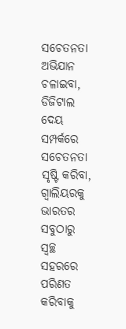ସଚେତନତା ଅଭିଯାନ ଚଳାଇବା, ଡିଜିଟାଲ ଦେୟ ସମ୍ପର୍କରେ ସଚେତନତା ସୃଷ୍ଟି କରିବା, ଗ୍ୱାଲିୟରକୁ ଭାରତର ସବୁଠାରୁ ସ୍ୱଚ୍ଛ ସହରରେ ପରିଣତ କରିବାକୁ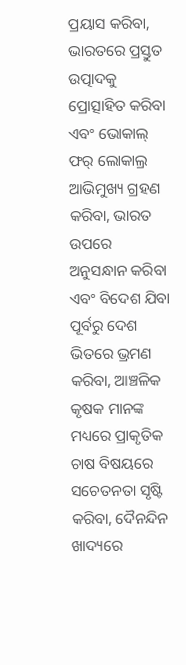ପ୍ରୟାସ କରିବା, ଭାରତରେ ପ୍ରସ୍ତୁତ ଉତ୍ପାଦକୁ ପ୍ରୋତ୍ସାହିତ କରିବା ଏବଂ ଭୋକାଲ୍ ଫର୍ ଲୋକାଲ୍ର ଆଭିମୁଖ୍ୟ ଗ୍ରହଣ କରିବା, ଭାରତ ଉପରେ ଅନୁସନ୍ଧାନ କରିବା ଏବଂ ବିଦେଶ ଯିବା ପୂର୍ବରୁ ଦେଶ ଭିତରେ ଭ୍ରମଣ କରିବା, ଆଞ୍ଚଳିକ କୃଷକ ମାନଙ୍କ ମଧ୍ୟରେ ପ୍ରାକୃତିକ ଚାଷ ବିଷୟରେ ସଚେତନତା ସୃଷ୍ଟି କରିବା, ଦୈନନ୍ଦିନ ଖାଦ୍ୟରେ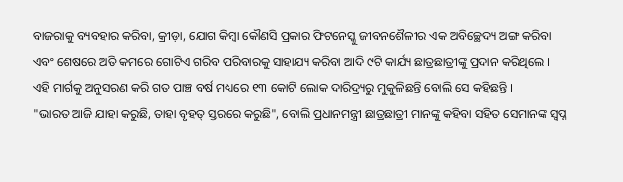ବାଜରାକୁ ବ୍ୟବହାର କରିବା, କ୍ରୀଡ଼ା, ଯୋଗ କିମ୍ବା କୌଣସି ପ୍ରକାର ଫିଟନେସ୍କୁ ଜୀବନଶୈଳୀର ଏକ ଅବିଚ୍ଛେଦ୍ୟ ଅଙ୍ଗ କରିବା ଏବଂ ଶେଷରେ ଅତି କମରେ ଗୋଟିଏ ଗରିବ ପରିବାରକୁ ସାହାଯ୍ୟ କରିବା ଆଦି ୯ଟି କାର୍ଯ୍ୟ ଛାତ୍ରଛାତ୍ରୀଙ୍କୁ ପ୍ରଦାନ କରିଥିଲେ । ଏହି ମାର୍ଗକୁ ଅନୁସରଣ କରି ଗତ ପାଞ୍ଚ ବର୍ଷ ମଧ୍ୟରେ ୧୩ କୋଟି ଲୋକ ଦାରିଦ୍ର୍ୟରୁ ମୁକୁଳିଛନ୍ତି ବୋଲି ସେ କହିଛନ୍ତି ।
"ଭାରତ ଆଜି ଯାହା କରୁଛି, ତାହା ବୃହତ୍ ସ୍ତରରେ କରୁଛି", ବୋଲି ପ୍ରଧାନମନ୍ତ୍ରୀ ଛାତ୍ରଛାତ୍ରୀ ମାନଙ୍କୁ କହିବା ସହିତ ସେମାନଙ୍କ ସ୍ୱପ୍ନ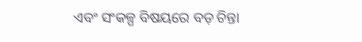ଏବଂ ସଂକଳ୍ପ ବିଷୟରେ ବଡ଼ ଚିନ୍ତା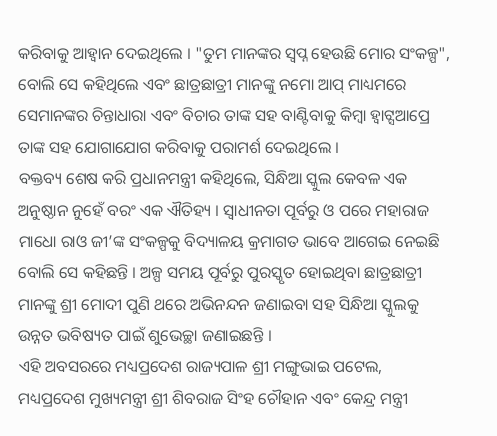କରିବାକୁ ଆହ୍ୱାନ ଦେଇଥିଲେ । "ତୁମ ମାନଙ୍କର ସ୍ୱପ୍ନ ହେଉଛି ମୋର ସଂକଳ୍ପ", ବୋଲି ସେ କହିଥିଲେ ଏବଂ ଛାତ୍ରଛାତ୍ରୀ ମାନଙ୍କୁ ନମୋ ଆପ୍ ମାଧ୍ୟମରେ ସେମାନଙ୍କର ଚିନ୍ତାଧାରା ଏବଂ ବିଚାର ତାଙ୍କ ସହ ବାଣ୍ଟିବାକୁ କିମ୍ବା ହ୍ୱାଟ୍ସଆପ୍ରେ ତାଙ୍କ ସହ ଯୋଗାଯୋଗ କରିବାକୁ ପରାମର୍ଶ ଦେଇଥିଲେ ।
ବକ୍ତବ୍ୟ ଶେଷ କରି ପ୍ରଧାନମନ୍ତ୍ରୀ କହିଥିଲେ, ସିନ୍ଧିଆ ସ୍କୁଲ କେବଳ ଏକ ଅନୁଷ୍ଠାନ ନୁହେଁ ବରଂ ଏକ ଐତିହ୍ୟ । ସ୍ୱାଧୀନତା ପୂର୍ବରୁ ଓ ପରେ ମହାରାଜ ମାଧୋ ରାଓ ଜୀ’ଙ୍କ ସଂକଳ୍ପକୁ ବିଦ୍ୟାଳୟ କ୍ରମାଗତ ଭାବେ ଆଗେଇ ନେଇଛି ବୋଲି ସେ କହିଛନ୍ତି । ଅଳ୍ପ ସମୟ ପୂର୍ବରୁ ପୁରସ୍କୃତ ହୋଇଥିବା ଛାତ୍ରଛାତ୍ରୀ ମାନଙ୍କୁ ଶ୍ରୀ ମୋଦୀ ପୁଣି ଥରେ ଅଭିନନ୍ଦନ ଜଣାଇବା ସହ ସିନ୍ଧିଆ ସ୍କୁଲକୁ ଉନ୍ନତ ଭବିଷ୍ୟତ ପାଇଁ ଶୁଭେଚ୍ଛା ଜଣାଇଛନ୍ତି ।
ଏହି ଅବସରରେ ମଧ୍ୟପ୍ରଦେଶ ରାଜ୍ୟପାଳ ଶ୍ରୀ ମଙ୍ଗୁଭାଇ ପଟେଲ, ମଧ୍ୟପ୍ରଦେଶ ମୁଖ୍ୟମନ୍ତ୍ରୀ ଶ୍ରୀ ଶିବରାଜ ସିଂହ ଚୌହାନ ଏବଂ କେନ୍ଦ୍ର ମନ୍ତ୍ରୀ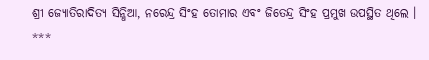ଶ୍ରୀ ଜ୍ୟୋତିରାଦିତ୍ୟ ସିନ୍ଧିଆ, ନରେନ୍ଦ୍ର ସିଂହ ତୋମାର ଏବଂ ଜିତେନ୍ଦ୍ର ସିଂହ ପ୍ରମୁଖ ଉପସ୍ଥିତ ଥିଲେ ।
***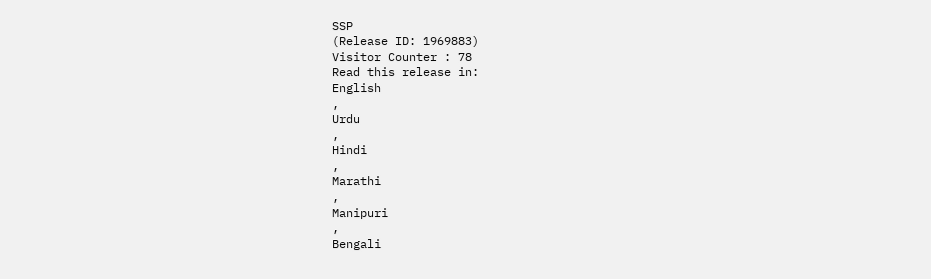SSP
(Release ID: 1969883)
Visitor Counter : 78
Read this release in:
English
,
Urdu
,
Hindi
,
Marathi
,
Manipuri
,
Bengali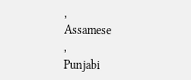,
Assamese
,
Punjabi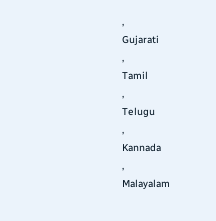,
Gujarati
,
Tamil
,
Telugu
,
Kannada
,
Malayalam